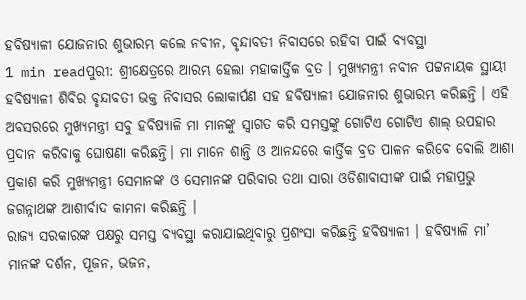ହବିଷ୍ୟାଳୀ ଯୋଜନାର ଶୁଭାରମ୍ଭ କଲେ ନବୀନ, ବୃନ୍ଦାବତୀ ନିବାସରେ ରହିବା ପାଇଁ ବ୍ୟବସ୍ଥା
1 min readପୁରୀ: ଶ୍ରୀକ୍ଷେତ୍ରରେ ଆରମ୍ଭ ହେଲା ମହାକାର୍ତ୍ତିକ ବ୍ରତ । ମୁଖ୍ୟମନ୍ତ୍ରୀ ନବୀନ ପଟ୍ଟନାୟକ ସ୍ଥାୟୀ ହବିଷ୍ୟାଳୀ ଶିବିର ବୃନ୍ଦାବତୀ ଭକ୍ତ ନିବାସର ଲୋକାର୍ପଣ ସହ ହବିଷ୍ୟାଳୀ ଯୋଜନାର ଶୁଭାରମ୍ଭ କରିଛନ୍ତି । ଏହି ଅବସରରେ ମୁଖ୍ୟମନ୍ତ୍ରୀ ସବୁ ହବିଷ୍ୟାଳି ମା ମାନଙ୍କୁ ସ୍ବାଗତ କରି ସମସ୍ତଙ୍କୁ ଗୋଟିଏ ଗୋଟିଏ ଶାଲ୍ ଉପହାର ପ୍ରଦାନ କରିବାକୁ ଘୋଷଣା କରିଛନ୍ତି। ମା ମାନେ ଶାନ୍ତି ଓ ଆନନ୍ଦରେ କାର୍ତ୍ତିକ ବ୍ରତ ପାଳନ କରିବେ ବୋଲି ଆଶା ପ୍ରକାଶ କରି ମୁଖ୍ୟମନ୍ତ୍ରୀ ସେମାନଙ୍କ ଓ ସେମାନଙ୍କ ପରିବାର ତଥା ସାରା ଓଡିଶାବାସୀଙ୍କ ପାଇଁ ମହାପ୍ରଭୁ ଜଗନ୍ନାଥଙ୍କ ଆଶୀର୍ବାଦ କାମନା କରିଛନ୍ତି ।
ରାଜ୍ୟ ସରକାରଙ୍କ ପକ୍ଷରୁ ସମସ୍ତ ବ୍ୟବସ୍ଥା କରାଯାଇଥିବାରୁ ପ୍ରଶଂସା କରିଛନ୍ତି ହବିଷ୍ୟାଳୀ । ହବିଷ୍ୟାଳି ମା’ ମାନଙ୍କ ଦର୍ଶନ, ପୂଜନ, ଭଜନ,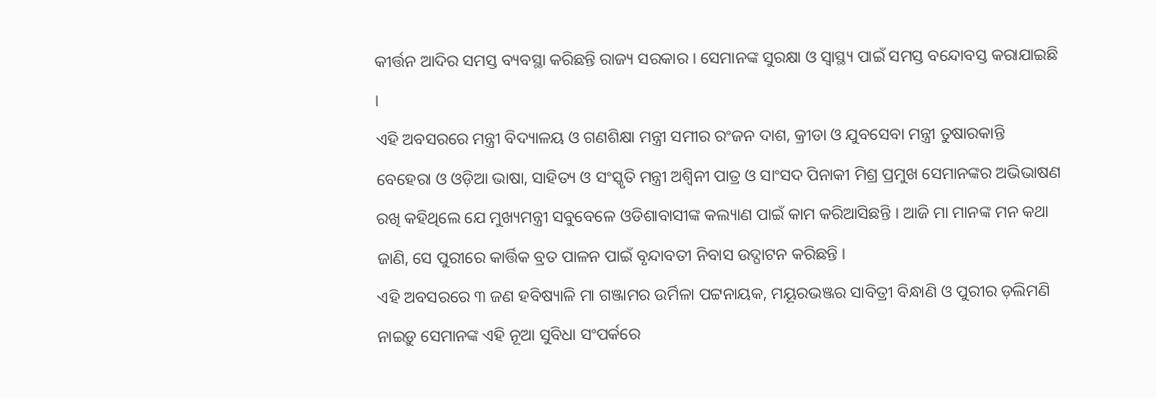କୀର୍ତ୍ତନ ଆଦିର ସମସ୍ତ ବ୍ୟବସ୍ଥା କରିଛନ୍ତି ରାଜ୍ୟ ସରକାର । ସେମାନଙ୍କ ସୁରକ୍ଷା ଓ ସ୍ବାସ୍ଥ୍ୟ ପାଇଁ ସମସ୍ତ ବନ୍ଦୋବସ୍ତ କରାଯାଇଛି ।
ଏହି ଅବସରରେ ମନ୍ତ୍ରୀ ବିଦ୍ୟାଳୟ ଓ ଗଣଶିକ୍ଷା ମନ୍ତ୍ରୀ ସମୀର ରଂଜନ ଦାଶ, କ୍ରୀଡା ଓ ଯୁବସେବା ମନ୍ତ୍ରୀ ତୁଷାରକାନ୍ତି ବେହେରା ଓ ଓଡ଼ିଆ ଭାଷା, ସାହିତ୍ୟ ଓ ସଂସ୍କୃତି ମନ୍ତ୍ରୀ ଅଶ୍ବିନୀ ପାତ୍ର ଓ ସାଂସଦ ପିନାକୀ ମିଶ୍ର ପ୍ରମୁଖ ସେମାନଙ୍କର ଅଭିଭାଷଣ ରଖି କହିଥିଲେ ଯେ ମୁଖ୍ୟମନ୍ତ୍ରୀ ସବୁବେଳେ ଓଡିଶାବାସୀଙ୍କ କଲ୍ୟାଣ ପାଇଁ କାମ କରିଆସିଛନ୍ତି । ଆଜି ମା ମାନଙ୍କ ମନ କଥା ଜାଣି, ସେ ପୁରୀରେ କାର୍ତ୍ତିକ ବ୍ରତ ପାଳନ ପାଇଁ ବୃନ୍ଦାବତୀ ନିବାସ ଉଦ୍ଘାଟନ କରିଛନ୍ତି ।
ଏହି ଅବସରରେ ୩ ଜଣ ହବିଷ୍ୟାଳି ମା ଗଞ୍ଜାମର ଉର୍ମିଳା ପଟ୍ଟନାୟକ, ମୟୂରଭଞ୍ଜର ସାବିତ୍ରୀ ବିନ୍ଧାଣି ଓ ପୁରୀର ଡ଼ଲିମଣି ନାଇଡ଼ୁ ସେମାନଙ୍କ ଏହି ନୂଆ ସୁବିଧା ସଂପର୍କରେ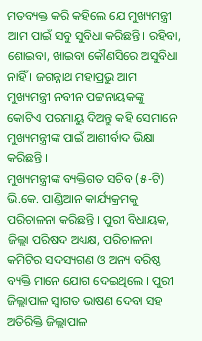ମତବ୍ୟକ୍ତ କରି କହିଲେ ଯେ ମୁଖ୍ୟମନ୍ତ୍ରୀ ଆମ ପାଇଁ ସବୁ ସୁବିଧା କରିଛନ୍ତି। ରହିବା, ଶୋଇବା, ଖାଇବା କୌଣସିରେ ଅସୁବିଧା ନାହିଁ । ଜଗନ୍ନାଥ ମହାପ୍ରଭୁ ଆମ ମୁଖ୍ୟମନ୍ତ୍ରୀ ନବୀନ ପଟ୍ଟନାୟକଙ୍କୁ କୋଟିଏ ପରମାୟୁ ଦିଅନ୍ତୁ କହି ସେମାନେ ମୁଖ୍ୟମନ୍ତ୍ରୀଙ୍କ ପାଇଁ ଆଶୀର୍ବାଦ ଭିକ୍ଷା କରିଛନ୍ତି ।
ମୁଖ୍ୟମନ୍ତ୍ରୀଙ୍କ ବ୍ୟକ୍ତିଗତ ସଚିବ (୫-ଟି) ଭି.କେ. ପାଣ୍ଡିଆନ କାର୍ଯ୍ୟକ୍ରମକୁ ପରିଚାଳନା କରିଛନ୍ତି । ପୁରୀ ବିଧାୟକ, ଜିଲ୍ଲା ପରିଷଦ ଅଧ୍ୟକ୍ଷ, ପରିଚାଳନା କମିଟିର ସଦସ୍ୟଗଣ ଓ ଅନ୍ୟ ବରିଷ୍ଠ ବ୍ୟକ୍ତି ମାନେ ଯୋଗ ଦେଇଥିଲେ । ପୁରୀ ଜିଲ୍ଲାପାଳ ସ୍ବାଗତ ଭାଷଣ ଦେବା ସହ ଅତିରିକ୍ତି ଜିଲ୍ଲାପାଳ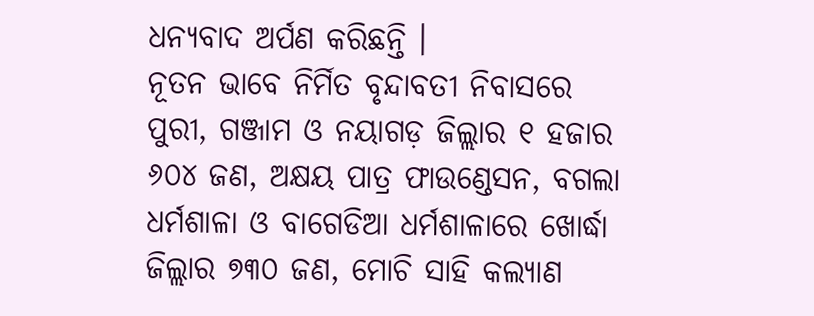ଧନ୍ୟବାଦ ଅର୍ପଣ କରିଛନ୍ତି ।
ନୂତନ ଭାବେ ନିର୍ମିତ ବୃନ୍ଦାବତୀ ନିବାସରେ ପୁରୀ, ଗଞ୍ଜାମ ଓ ନୟାଗଡ଼ ଜିଲ୍ଲାର ୧ ହଜାର ୬୦୪ ଜଣ, ଅକ୍ଷୟ ପାତ୍ର ଫାଉଣ୍ଡେସନ, ବଗଲା ଧର୍ମଶାଳା ଓ ବାଗେଡିଆ ଧର୍ମଶାଳାରେ ଖୋର୍ଦ୍ଧା ଜିଲ୍ଲାର ୭୩୦ ଜଣ, ମୋଚି ସାହି କଲ୍ୟାଣ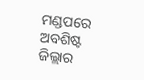ମଣ୍ଡପରେ ଅବଶିଷ୍ଟ ଜିଲ୍ଲାର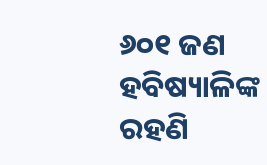୬୦୧ ଜଣ ହବିଷ୍ୟାଳିଙ୍କ ରହଣି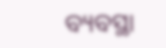ବ୍ୟବସ୍ଥା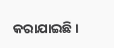କରାଯାଇଛି ।